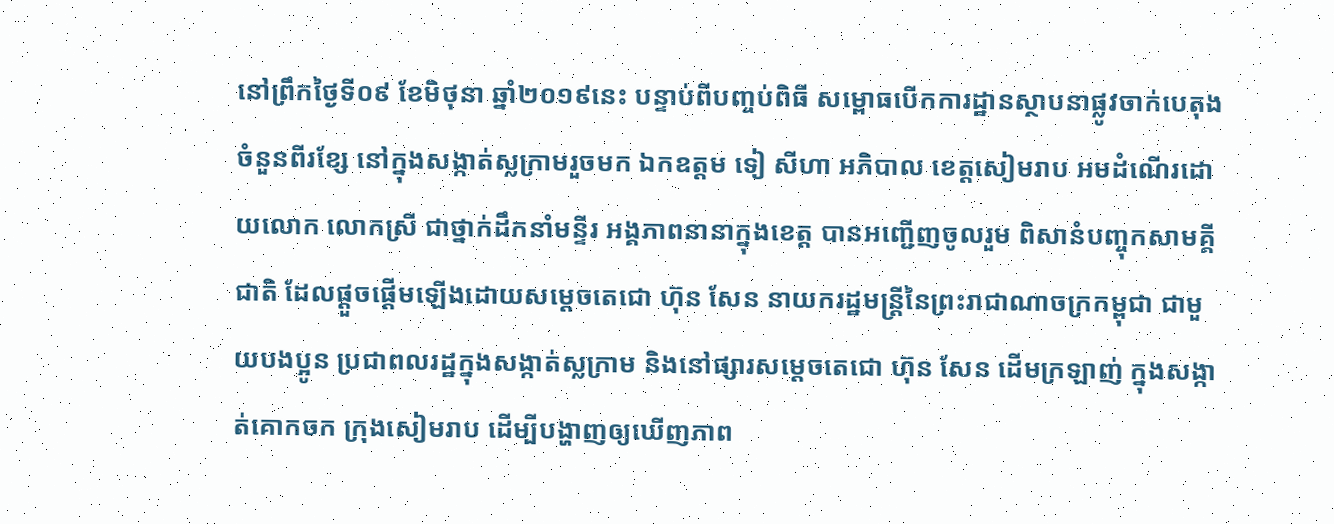នៅព្រឹកថ្ងៃទី០៩ ខែមិថុនា ឆ្នាំ២០១៩នេះ បន្ទាប់ពីបញ្ចប់ពិធី សម្ពោធបើកការដ្ឋានស្ថាបនាផ្លូវចាក់បេតុងចំនួនពីរខ្សែ នៅក្នុងសង្កាត់ស្លក្រាមរួចមក ឯកឧត្តម ទៀ សីហា អភិបាល ខេត្តសៀមរាប អមដំណើរដោយលោក លោកស្រី ជាថ្នាក់ដឹកនាំមន្ទីរ អង្គភាពនានាក្នុងខេត្ត បានអញ្ជើញចូលរួម ពិសានំបញ្ចុកសាមគ្គីជាតិ ដែលផ្ដួចផ្ដើមឡើងដោយសម្តេចតេជោ ហ៊ុន សែន នាយករដ្ឋមន្ត្រីនៃព្រះរាជាណាចក្រកម្ពុជា ជាមួយបងប្អូន ប្រជាពលរដ្ឋក្នុងសង្កាត់ស្លក្រាម និងនៅផ្សារសម្តេចតេជោ ហ៊ុន សែន ដើមក្រឡាញ់ ក្នុងសង្កាត់គោកចក ក្រុងសៀមរាប ដើម្បីបង្ហាញឲ្យឃើញភាព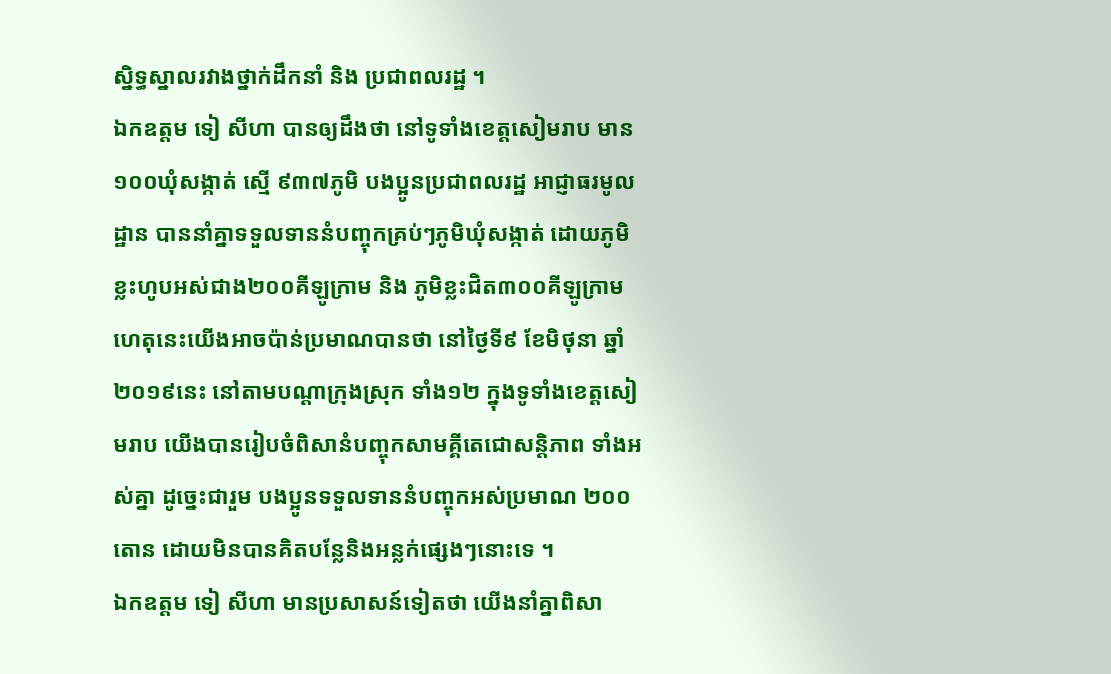ស្និទ្ធស្នាលរវាងថ្នាក់ដឹកនាំ និង ប្រជាពលរដ្ឋ ។
ឯកឧត្តម ទៀ សីហា បានឲ្យដឹងថា នៅទូទាំងខេត្តសៀមរាប មាន១០០ឃុំសង្កាត់ ស្មើ ៩៣៧ភូមិ បងប្អូនប្រជាពលរដ្ឋ អាជ្ញាធរមូលដ្ឋាន បាននាំគ្នាទទួលទាននំបញ្ចុកគ្រប់ៗភូមិឃុំសង្កាត់ ដោយភូមិខ្លះហូបអស់ជាង២០០គីឡូក្រាម និង ភូមិខ្លះជិត៣០០គីឡូក្រាម ហេតុនេះយើងអាចប៉ាន់ប្រមាណបានថា នៅថ្ងៃទី៩ ខែមិថុនា ឆ្នាំ២០១៩នេះ នៅតាមបណ្តាក្រុងស្រុក ទាំង១២ ក្នុងទូទាំងខេត្តសៀមរាប យើងបានរៀបចំពិសានំបញ្ចុកសាមគ្គីតេជោសន្តិភាព ទាំងអស់គ្នា ដូច្នេះជារួម បងប្អូនទទួលទាននំបញ្ចុកអស់ប្រមាណ ២០០តោន ដោយមិនបានគិតបន្លែនិងអន្លក់ផ្សេងៗនោះទេ ។
ឯកឧត្តម ទៀ សីហា មានប្រសាសន៍ទៀតថា យើងនាំគ្នាពិសា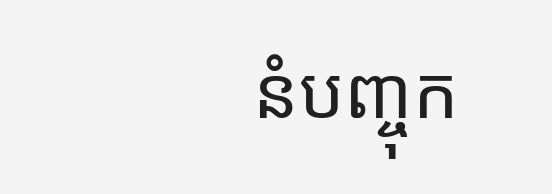នំបញ្ចុក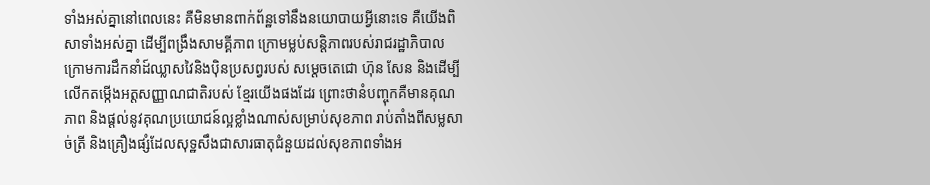ទាំងអស់គ្នានៅពេលនេះ គឺមិនមានពាក់ព័ន្ឋទៅនឹងនយោបាយអ្វីនោះទេ គឺយើងពិសាទាំងអស់គ្នា ដើម្បីពង្រឹងសាមគ្គីភាព ក្រោមម្លប់សន្តិភាពរបស់រាជរដ្ឋាភិបាល ក្រោមការដឹកនាំដ៍ឈ្លាសវៃនិងប៉ិនប្រសព្វរបស់ សម្តេចតេជោ ហ៊ុន សែន និងដើម្បីលើកតម្កើងអត្តសញ្ញាណជាតិរបស់ ខ្មែរយើងផងដែរ ព្រោះថានំបញ្ចុកគឺមានគុណភាព និងផ្តល់នូវគុណប្រយោជន៍ល្អខ្លាំងណាស់សម្រាប់សុខភាព រាប់តាំងពីសម្លសាច់ត្រី និងគ្រឿងផ្សំដែលសុទ្ឋសឹងជាសារធាតុជំនួយដល់សុខភាពទាំងអ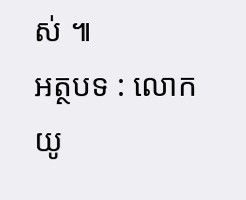ស់ ៕
អត្ថបទ : លោក យូ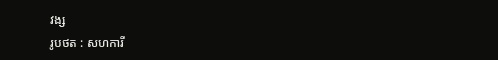វង្ស
រូបថត : សហការី